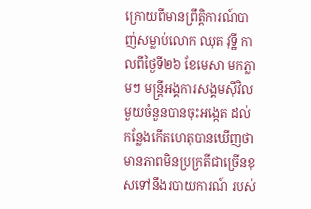ក្រោយពីមានព្រឹត្តិការណ៍បាញ់សម្លាប់លោក ឈុត វុទ្ឋី កាលពីថ្ងៃទី២៦ ខែមេសា មកភ្លាមៗ មន្ត្រីអង្គការសង្គមស៊ីវិលមួយចំនួនបានចុះអង្កេត ដល់កន្លែងកើតហេតុបានឃើញថា មានភាពមិនប្រក្រតីជាច្រើនខុសទៅនឹងរបាយការណ៍ របស់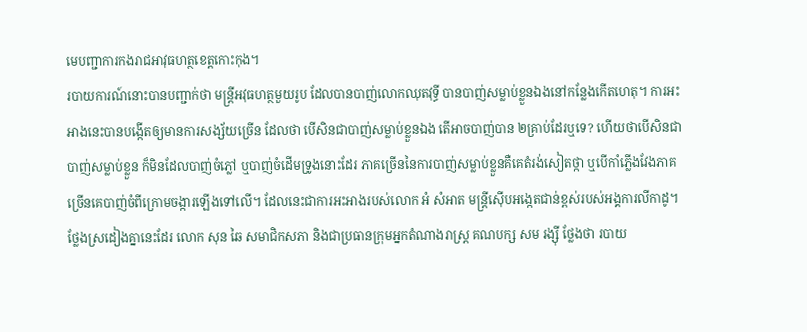មេបញ្ជាការកងរាជអាវុធហត្ថខេត្តកោះកុង។
របាយការណ៍នោះបានបញ្ជាក់ថា មន្ត្រីអវុធហត្ថមួយរូប ដែលបានបាញ់លោកឈុតវុទ្ធី បានបាញ់សម្លាប់ខ្លួនឯងនៅកន្លែងកើតហេតុ។ ការអះអាងនេះបានបង្កើតឲ្យមានការសង្ស័យច្រើន ដែលថា បើសិនជាបាញ់សម្លាប់ខ្លួនឯង តើអាចបាញ់បាន ២គ្រាប់ដែរឬទេ? ហើយថាបើសិនជាបាញ់សម្លាប់ខ្លួន ក៏មិនដែលបាញ់ចំភ្លៅ ឬបាញ់ចំដើមទ្រូងនោះដែរ ភាគច្រើននៃការបាញ់សម្លាប់ខ្លួនគឺគេតំរង់សៀតថ្កា ឬបើកាំភ្លើងវែងភាគ ច្រើនគេបាញ់ចំពីក្រោមចង្ការឡើងទៅលើ។ ដែលនេះជាការអះអាងរបស់លោក អំ សំអាត មន្រ្តីស៊ើបអង្កេតជាន់ខ្ពស់របស់អង្គការលីកាដូ។
ថ្លែងស្រដៀងគ្នានេះដែរ លោក សុន ឆៃ សមាជិកសភា និងជាប្រធានក្រុមអ្នកតំណាងរាស្រ្ត គណបក្ស សម រង្ស៊ី ថ្លែងថា របាយ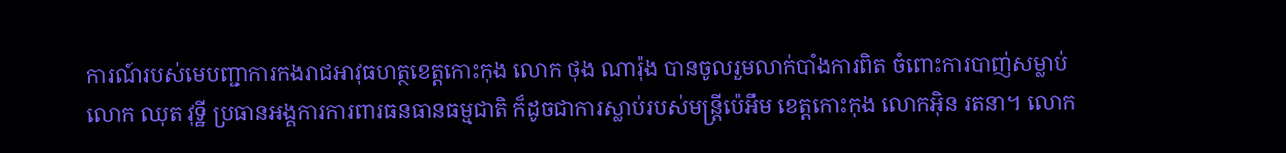ការណ៍របស់មេបញ្ជាការកងរាជអាវុធហត្ថខេត្តកោះកុង លោក ថុង ណារ៉ុង បានចូលរួមលាក់បាំងការពិត ចំពោះការបាញ់សម្លាប់លោក ឈុត វុទ្ឋី ប្រធានអង្គការការពារធនធានធម្មជាតិ ក៏ដូចជាការស្លាប់របស់មន្រ្តីប៉េអឹម ខេត្តកោះកុង លោកអ៊ិន រតនា។ លោក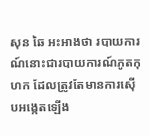សុន ឆៃ អះអាងថា របាយការណ៍នោះជារបាយការណ៍ភូតកុហក ដែលត្រូវតែមានការស៊ើបអង្កេតឡើង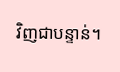វិញជាបន្ទាន់។